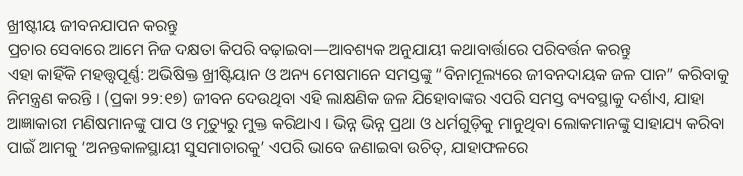ଖ୍ରୀଷ୍ଟୀୟ ଜୀବନଯାପନ କରନ୍ତୁ
ପ୍ରଚାର ସେବାରେ ଆମେ ନିଜ ଦକ୍ଷତା କିପରି ବଢ଼ାଇବା—ଆବଶ୍ୟକ ଅନୁଯାୟୀ କଥାବାର୍ତ୍ତାରେ ପରିବର୍ତ୍ତନ କରନ୍ତୁ
ଏହା କାହିଁକି ମହତ୍ତ୍ୱପୂର୍ଣ୍ଣ: ଅଭିଷିକ୍ତ ଖ୍ରୀଷ୍ଟିୟାନ ଓ ଅନ୍ୟ ମେଷମାନେ ସମସ୍ତଙ୍କୁ “ବିନାମୂଲ୍ୟରେ ଜୀବନଦାୟକ ଜଳ ପାନ” କରିବାକୁ ନିମନ୍ତ୍ରଣ କରନ୍ତି । (ପ୍ରକା ୨୨:୧୭) ଜୀବନ ଦେଉଥିବା ଏହି ଲାକ୍ଷଣିକ ଜଳ ଯିହୋବାଙ୍କର ଏପରି ସମସ୍ତ ବ୍ୟବସ୍ଥାକୁ ଦର୍ଶାଏ, ଯାହା ଆଜ୍ଞାକାରୀ ମଣିଷମାନଙ୍କୁ ପାପ ଓ ମୃତ୍ୟୁରୁ ମୁକ୍ତ କରିଥାଏ । ଭିନ୍ନ ଭିନ୍ନ ପ୍ରଥା ଓ ଧର୍ମଗୁଡ଼ିକୁ ମାନୁଥିବା ଲୋକମାନଙ୍କୁ ସାହାଯ୍ୟ କରିବା ପାଇଁ ଆମକୁ ‘ଅନନ୍ତକାଳସ୍ଥାୟୀ ସୁସମାଚାରକୁ’ ଏପରି ଭାବେ ଜଣାଇବା ଉଚିତ୍, ଯାହାଫଳରେ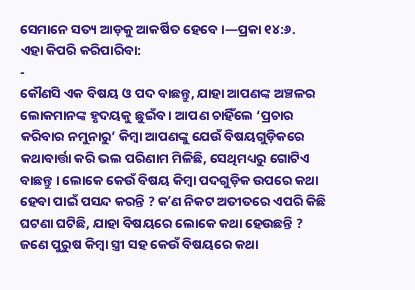ସେମାନେ ସତ୍ୟ ଆଡ଼କୁ ଆକର୍ଷିତ ହେବେ ।—ପ୍ରକା ୧୪:୬.
ଏହା କିପରି କରିପାରିବା:
-
କୌଣସି ଏକ ବିଷୟ ଓ ପଦ ବାଛନ୍ତୁ, ଯାହା ଆପଣଙ୍କ ଅଞ୍ଚଳର ଲୋକମାନଙ୍କ ହୃଦୟକୁ ଛୁଇଁବ । ଆପଣ ଚାହିଁଲେ ‘ପ୍ରଚାର କରିବାର ନମୁନାରୁ’ କିମ୍ବା ଆପଣଙ୍କୁ ଯେଉଁ ବିଷୟଗୁଡ଼ିକରେ କଥାବାର୍ତ୍ତା କରି ଭଲ ପରିଣାମ ମିଳିଛି, ସେଥିମଧ୍ୟରୁ ଗୋଟିଏ ବାଛନ୍ତୁ । ଲୋକେ କେଉଁ ବିଷୟ କିମ୍ବା ପଦଗୁଡ଼ିକ ଉପରେ କଥା ହେବା ପାଇଁ ପସନ୍ଦ କରନ୍ତି ? କʼଣ ନିକଟ ଅତୀତରେ ଏପରି କିଛି ଘଟଣା ଘଟିଛି, ଯାହା ବିଷୟରେ ଲୋକେ କଥା ହେଉଛନ୍ତି ? ଜଣେ ପୁରୁଷ କିମ୍ବା ସ୍ତ୍ରୀ ସହ କେଉଁ ବିଷୟରେ କଥା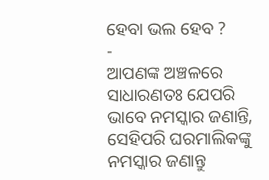ହେବା ଭଲ ହେବ ?
-
ଆପଣଙ୍କ ଅଞ୍ଚଳରେ ସାଧାରଣତଃ ଯେପରି ଭାବେ ନମସ୍କାର ଜଣାନ୍ତି, ସେହିପରି ଘରମାଲିକଙ୍କୁ ନମସ୍କାର ଜଣାନ୍ତୁ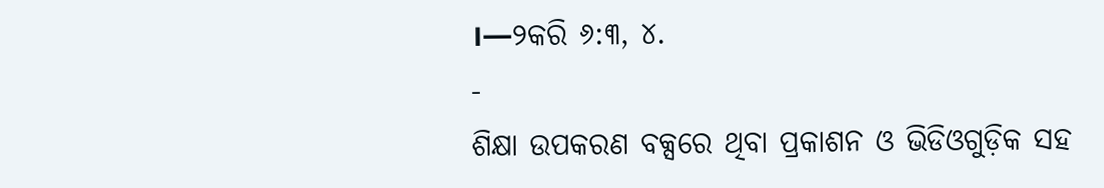।—୨କରି ୬:୩, ୪.
-
ଶିକ୍ଷା ଉପକରଣ ବକ୍ସରେ ଥିବା ପ୍ରକାଶନ ଓ ଭିଡିଓଗୁଡ଼ିକ ସହ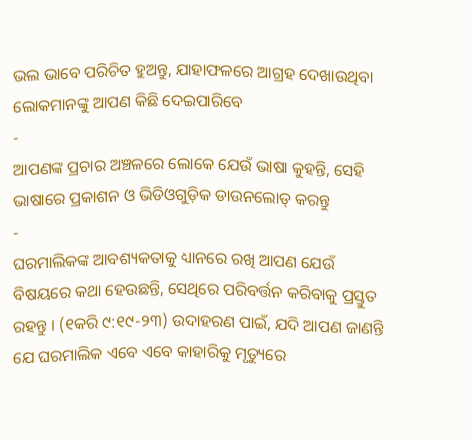ଭଲ ଭାବେ ପରିଚିତ ହୁଅନ୍ତୁ, ଯାହାଫଳରେ ଆଗ୍ରହ ଦେଖାଉଥିବା ଲୋକମାନଙ୍କୁ ଆପଣ କିଛି ଦେଇପାରିବେ
-
ଆପଣଙ୍କ ପ୍ରଚାର ଅଞ୍ଚଳରେ ଲୋକେ ଯେଉଁ ଭାଷା କୁହନ୍ତି, ସେହି ଭାଷାରେ ପ୍ରକାଶନ ଓ ଭିଡିଓଗୁଡ଼ିକ ଡାଉନଲୋଡ୍ କରନ୍ତୁ
-
ଘରମାଲିକଙ୍କ ଆବଶ୍ୟକତାକୁ ଧ୍ୟାନରେ ରଖି ଆପଣ ଯେଉଁ ବିଷୟରେ କଥା ହେଉଛନ୍ତି, ସେଥିରେ ପରିବର୍ତ୍ତନ କରିବାକୁ ପ୍ରସ୍ତୁତ ରହନ୍ତୁ । (୧କରି ୯:୧୯-୨୩) ଉଦାହରଣ ପାଇଁ, ଯଦି ଆପଣ ଜାଣନ୍ତି ଯେ ଘରମାଲିକ ଏବେ ଏବେ କାହାରିକୁ ମୃତ୍ୟୁରେ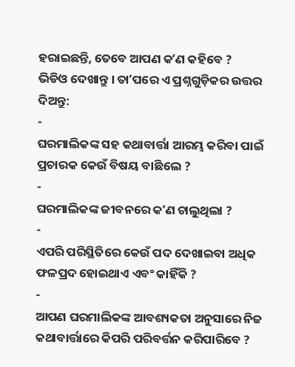ହରାଇଛନ୍ତି, ତେବେ ଆପଣ କʼଣ କହିବେ ?
ଭିଡିଓ ଦେଖାନ୍ତୁ । ତାʼପରେ ଏ ପ୍ରଶ୍ନଗୁଡ଼ିକର ଉତ୍ତର ଦିଅନ୍ତୁ:
-
ଘରମାଲିକଙ୍କ ସହ କଥାବାର୍ତ୍ତା ଆରମ୍ଭ କରିବା ପାଇଁ ପ୍ରଚାରକ କେଉଁ ବିଷୟ ବାଛିଲେ ?
-
ଘରମାଲିକଙ୍କ ଜୀବନରେ କʼଣ ଚାଲୁଥିଲା ?
-
ଏପରି ପରିସ୍ଥିତିରେ କେଉଁ ପଦ ଦେଖାଇବା ଅଧିକ ଫଳପ୍ରଦ ହୋଇଥାଏ ଏବଂ କାହିଁକି ?
-
ଆପଣ ଘରମାଲିକଙ୍କ ଆବଶ୍ୟକତା ଅନୁସାରେ ନିଜ କଥାବାର୍ତ୍ତାରେ କିପରି ପରିବର୍ତ୍ତନ କରିପାରିବେ ?